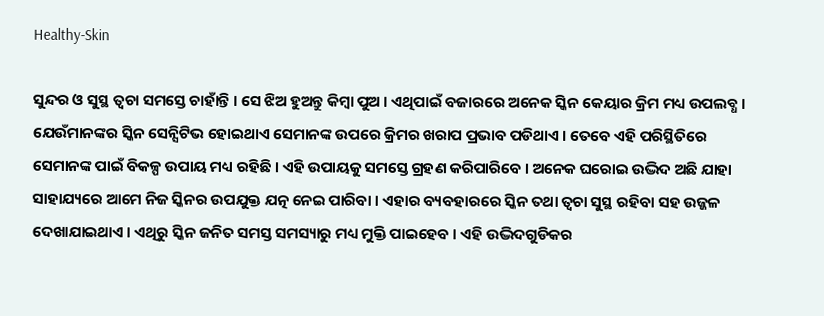Healthy-Skin

ସୁନ୍ଦର ଓ ସୁସ୍ଥ ତ୍ୱଚା ସମସ୍ତେ ଚାହାଁନ୍ତି । ସେ ଝିଅ ହୁଅନ୍ତୁ କିମ୍ବା ପୁଅ । ଏଥିପାଇଁ ବଜାରରେ ଅନେକ ସ୍କିନ କେୟାର କ୍ରିମ ମଧ୍ୟ ଉପଲବ୍ଧ । ଯେଉଁମାନଙ୍କର ସ୍କିନ ସେନ୍ସିଟିଭ ହୋଇଥାଏ ସେମାନଙ୍କ ଉପରେ କ୍ରିମର ଖରାପ ପ୍ରଭାବ ପଡିଥାଏ । ତେବେ ଏହି ପରିସ୍ଥିତିରେ ସେମାନଙ୍କ ପାଇଁ ବିକଳ୍ପ ଉପାୟ ମଧ୍ୟ ରହିଛି । ଏହି ଉପାୟକୁ ସମସ୍ତେ ଗ୍ରହଣ କରିପାରିବେ । ଅନେକ ଘରୋଇ ଉଦ୍ଭିଦ ଅଛି ଯାହା ସାହାଯ୍ୟରେ ଆମେ ନିଜ ସ୍କିନର ଉପଯୁକ୍ତ ଯତ୍ନ ନେଇ ପାରିବା । ଏହାର ବ୍ୟବହାରରେ ସ୍କିନ ତଥା ତ୍ୱଚା ସୁସ୍ଥ ରହିବା ସହ ଉଜ୍ଜଳ ଦେଖାଯାଇଥାଏ । ଏଥିରୁ ସ୍କିନ ଜନିତ ସମସ୍ତ ସମସ୍ୟାରୁ ମଧ୍ୟ ମୁକ୍ତି ପାଇହେବ । ଏହି ଉଦ୍ଭିଦଗୁଡିକର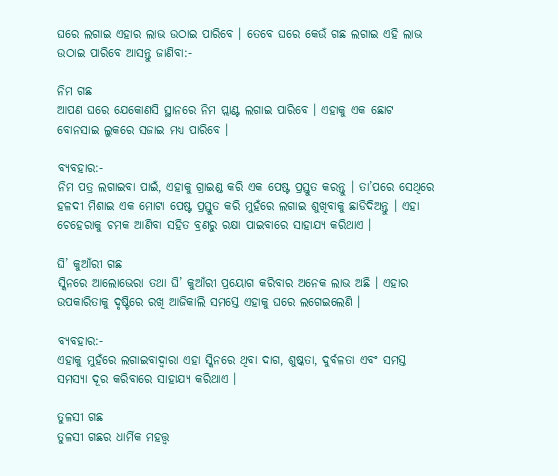ଘରେ ଲଗାଇ ଏହାର ଲାଭ ଉଠାଇ ପାରିବେ । ତେବେ ଘରେ କେଉଁ ଗଛ ଲଗାଇ ଏହି ଲାଭ ଉଠାଇ ପାରିବେ ଆସନ୍ତୁ ଜାଣିବା:-

ନିମ ଗଛ
ଆପଣ ଘରେ ଯେକୋଣସି ସ୍ଥାନରେ ନିମ ପ୍ଲାଣ୍ଟ ଲଗାଇ ପାରିବେ । ଏହାକୁ ଏକ ଛୋଟ ବୋନସାଇ ଲୁକରେ ସଜାଇ ମଧ୍ୟ ପାରିବେ ।

ବ୍ୟବହାର:-
ନିମ ପତ୍ର ଲଗାଇବା ପାଇଁ, ଏହାକୁ ଗ୍ରାଇଣ୍ଡ କରି ଏକ ପେଷ୍ଟ ପ୍ରସ୍ତୁତ କରନ୍ତୁ । ତା’ପରେ ସେଥିରେ ହଳଦୀ ମିଶାଇ ଏକ ମୋଟା ପେଷ୍ଟ ପ୍ରସ୍ତୁତ କରି ମୁହଁରେ ଲଗାଇ ଶୁଖିବାକୁ ଛାଡିଦିଅନ୍ତୁ । ଏହା ଚେହେରାକୁ ଚମକ ଆଣିବା ସହିତ ବ୍ରଣରୁ ରକ୍ଷା ପାଇବାରେ ସାହାଯ୍ୟ କରିଥାଏ ।

ଘି’ କୁଆଁରୀ ଗଛ
ସ୍କିନରେ ଆଲୋଭେରା ତଥା ଘି’ କୁଆଁରୀ ପ୍ରୟୋଗ କରିବାର ଅନେକ ଲାଭ ଅଛି । ଏହାର ଉପକାରିତାକୁ ଦୃଷ୍ଟିରେ ରଖି ଆଜିକାଲି ସମସ୍ତେ ଏହାକୁ ଘରେ ଲଗେଇଲେଣି ।

ବ୍ୟବହାର:-
ଏହାକୁ ମୁହଁରେ ଲଗାଇବାଦ୍ୱାରା ଏହା ସ୍କିନରେ ଥିବା ଦାଗ, ଶୁଷ୍କତା, ଦୁର୍ବଳତା ଏବଂ ସମସ୍ତ ସମସ୍ୟା ଦୂର କରିବାରେ ସାହାଯ୍ୟ କରିଥାଏ ।

ତୁଳସୀ ଗଛ
ତୁଳସୀ ଗଛର ଧାର୍ମିକ ମହତ୍ତ୍ୱ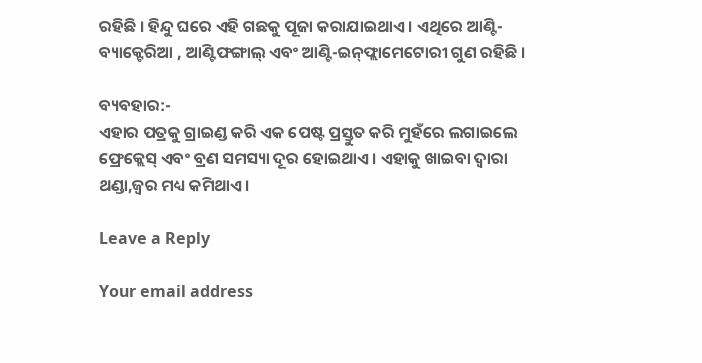ରହିଛି । ହିନ୍ଦୁ ଘରେ ଏହି ଗଛକୁ ପୂଜା କରାଯାଇଥାଏ । ଏଥିରେ ଆଣ୍ଟି-ବ୍ୟାକ୍ଟେରିଆ , ଆଣ୍ଟିଫଙ୍ଗାଲ୍ ଏବଂ ଆଣ୍ଟି-ଇନ୍‌ଫ୍ଲାମେଟୋରୀ ଗୁଣ ରହିଛି ।

ବ୍ୟବହାର:-
ଏହାର ପତ୍ରକୁ ଗ୍ରାଇଣ୍ଡ କରି ଏକ ପେଷ୍ଟ ପ୍ରସ୍ତୁତ କରି ମୁହଁରେ ଲଗାଇଲେ ଫ୍ରେକ୍ଲେସ୍ ଏବଂ ବ୍ରଣ ସମସ୍ୟା ଦୂର ହୋଇଥାଏ । ଏହାକୁ ଖାଇବା ଦ୍ୱାରା ଥଣ୍ଡା,ଜ୍ୱର ମଧ୍ୟ କମିଥାଏ ।

Leave a Reply

Your email address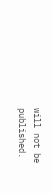will not be published.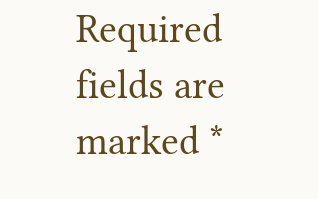Required fields are marked *